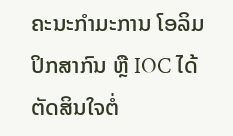ຄະນະກຳມະການ ໂອລິມປິກສາກົນ ຫຼື IOC ໄດ້ຕັດສິນໃຈຕໍ່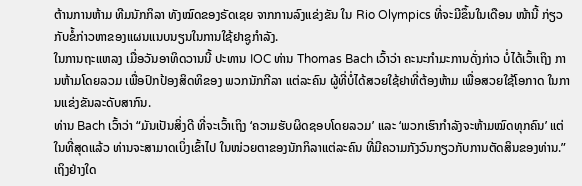ຕ້ານການຫ້າມ ທີມນັກກິລາ ທັງໝົດຂອງຣັດເຊຍ ຈາກການລົງແຂ່ງຂັນ ໃນ Rio Olympics ທີ່ຈະມີຂຶ້ນໃນເດືອນ ໜ້ານີ້ ກ່ຽວກັບຂໍ້ກ່າວຫາຂອງແຜນແນບນຽນໃນການໃຊ້ຢາຊູກຳລັງ.
ໃນການຖະແຫລງ ເມື່ອວັນອາທິດວານນີ້ ປະທານ IOC ທ່ານ Thomas Bach ເວົ້າວ່າ ຄະນະກຳມະການດັ່ງກ່າວ ບໍ່ໄດ້ເວົ້າເຖິງ ການຫ້າມໂດຍລວມ ເພື່ອປົກປ້ອງສິດທິຂອງ ພວກນັກກີລາ ແຕ່ລະຄົນ ຜູ້ທີ່ບໍ່ໄດ້ສວຍໃຊ້ຢາທີ່ຕ້ອງຫ້າມ ເພື່ອສວຍໃຊ້ໂອກາດ ໃນການແຂ່ງຂັນລະດັບສາກົນ.
ທ່ານ Bach ເວົ້າວ່າ “ມັນເປັນສິ່ງດີ ທີ່ຈະເວົ້າເຖິງ ‘ຄວາມຮັບຜິດຊອບໂດຍລວມ’ ແລະ ‘ພວກເຮົາກຳລັງຈະຫ້າມໝົດທຸກຄົນ’ ແຕ່ໃນທີ່ສຸດແລ້ວ ທ່ານຈະສາມາດເບິ່ງເຂົ້າໄປ ໃນໜ່ວຍຕາຂອງນັກກິລາແຕ່ລະຄົນ ທີ່ມີຄວາມກັງວົນກຽວກັບການຕັດສິນຂອງທ່ານ.”
ເຖິງຢ່າງໃດ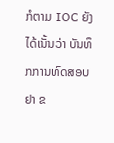ກໍຕາມ IOC ຍັງໄດ້ເນັ້ນວ່າ ບັນທຶກການທົດສອບຢາ ຂ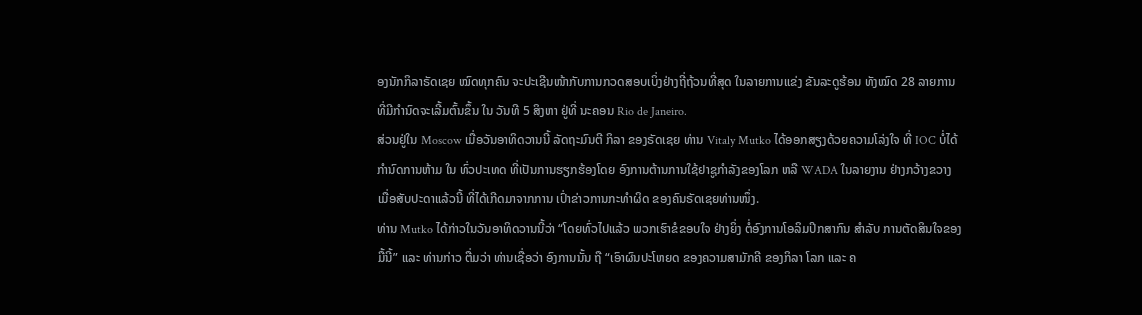ອງນັກກິລາຣັດເຊຍ ໝົດທຸກຄົນ ຈະປະເຊີນໜ້າກັບການກວດສອບເບິ່ງຢ່າງຖີ່ຖ້ວນທີ່ສຸດ ໃນລາຍການແຂ່ງ ຂັນລະດູຮ້ອນ ທັງໝົດ 28 ລາຍການ ທີ່ມີກຳນົດຈະເລີ້ມຕົ້ນຂຶ້ນ ໃນ ວັນທີ 5 ສິງຫາ ຢູ່ທີ່ ນະຄອນ Rio de Janeiro.
ສ່ວນຢູ່ໃນ Moscow ເມື່ອວັນອາທິດວານນີ້ ລັດຖະມົນຕີ ກິລາ ຂອງຣັດເຊຍ ທ່ານ Vitaly Mutko ໄດ້ອອກສຽງດ້ວຍຄວາມໂລ່ງໃຈ ທີ່ IOC ບໍ່ໄດ້ກຳນົດການຫ້າມ ໃນ ທົ່ວປະເທດ ທີ່ເປັນການຮຽກຮ້ອງໂດຍ ອົງການຕ້ານການໃຊ້ຢາຊູກຳລັງຂອງໂລກ ຫລື WADA ໃນລາຍງານ ຢ່າງກວ້າງຂວາງ ເມື່ອສັບປະດາແລ້ວນີ້ ທີ່ໄດ້ເກີດມາຈາກການ ເປົ່າຂ່າວການກະທຳຜິດ ຂອງຄົນຣັດເຊຍທ່ານໜຶ່ງ.
ທ່ານ Mutko ໄດ້ກ່າວໃນວັນອາທິດວານນີ້ວ່າ “ໂດຍທົ່ວໄປແລ້ວ ພວກເຮົາຂໍຂອບໃຈ ຢ່າງຍິ່ງ ຕໍ່ອົງການໂອລິມປິກສາກົນ ສຳລັບ ການຕັດສິນໃຈຂອງມື້ນີ້” ແລະ ທ່ານກ່າວ ຕື່ມວ່າ ທ່ານເຊື່ອວ່າ ອົງການນັ້ນ ຖື “ເອົາຜົນປະໂຫຍດ ຂອງຄວາມສາມັກຄີ ຂອງກິລາ ໂລກ ແລະ ຄ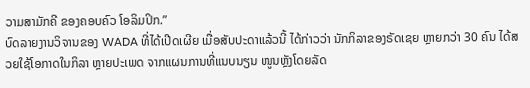ວາມສາມັກຄີ ຂອງຄອບຄົວ ໂອລິມປິກ.”
ບົດລາຍງານວິຈານຂອງ WADA ທີ່ໄດ້ເປີດເຜີຍ ເມື່ອສັບປະດາແລ້ວນີ້ ໄດ້ກ່າວວ່າ ນັກກິລາຂອງຣັດເຊຍ ຫຼາຍກວ່າ 30 ຄົນ ໄດ້ສວຍໃຊ້ໂອກາດໃນກິລາ ຫຼາຍປະເພດ ຈາກແຜນການທີ່ແນບນຽນ ໜູນຫຼັງໂດຍລັດ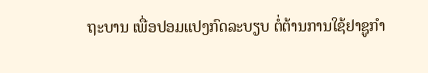ຖະບານ ເພື່ອປອມແປງກົດລະບຽບ ຕໍ່ຕ້ານການໃຊ້ຢາຊູກຳ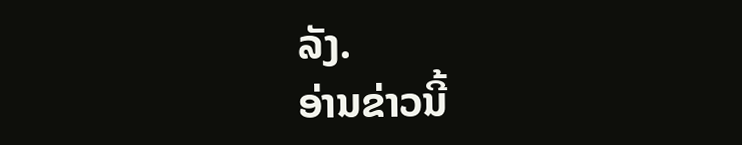ລັງ.
ອ່ານຂ່າວນີ້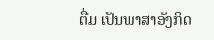ຕື່ມ ເປັນພາສາອັງກິດ